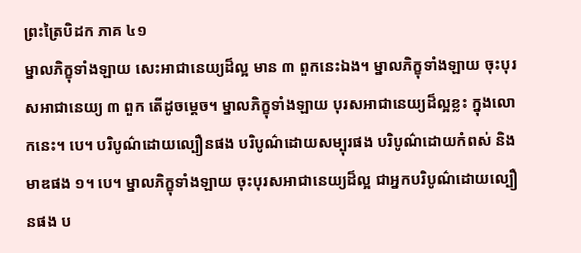ព្រះត្រៃបិដក ភាគ ៤១
ម្នាលភិក្ខុទាំងឡាយ សេះអាជានេយ្យដ៏ល្អ មាន ៣ ពួកនេះឯង។ ម្នាលភិក្ខុទាំងឡាយ ចុះបុរសអាជានេយ្យ ៣ ពួក តើដូចម្តេច។ ម្នាលភិក្ខុទាំងឡាយ បុរសអាជានេយ្យដ៏ល្អខ្លះ ក្នុងលោកនេះ។ បេ។ បរិបូណ៌ដោយល្បឿនផង បរិបូណ៌ដោយសម្បុរផង បរិបូណ៌ដោយកំពស់ និងមាឌផង ១។ បេ។ ម្នាលភិក្ខុទាំងឡាយ ចុះបុរសអាជានេយ្យដ៏ល្អ ជាអ្នកបរិបូណ៌ដោយល្បឿនផង ប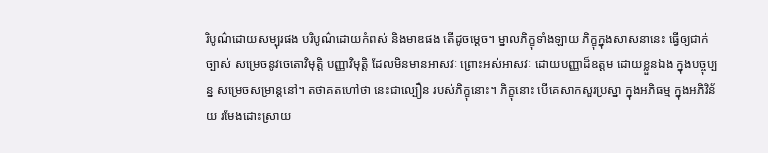រិបូណ៌ដោយសម្បុរផង បរិបូណ៌ដោយកំពស់ និងមាឌផង តើដូចម្តេច។ ម្នាលភិក្ខុទាំងឡាយ ភិក្ខុក្នុងសាសនានេះ ធ្វើឲ្យជាក់ច្បាស់ សម្រេចនូវចេតោវិមុត្តិ បញ្ញាវិមុត្តិ ដែលមិនមានអាសវៈ ព្រោះអស់អាសវៈ ដោយបញ្ញាដ៏ឧត្តម ដោយខ្លួនឯង ក្នុងបច្ចុប្បន្ន សម្រេចសម្រាន្តនៅ។ តថាគតហៅថា នេះជាល្បឿន របស់ភិក្ខុនោះ។ ភិក្ខុនោះ បើគេសាកសួរប្រស្នា ក្នុងអភិធម្ម ក្នុងអភិវិន័យ រមែងដោះស្រាយ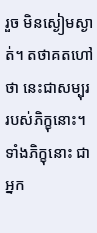រួច មិនស្ងៀមស្ងាត់។ តថាគតហៅថា នេះជាសម្បុរ របស់ភិក្ខុនោះ។ ទាំងភិក្ខុនោះ ជាអ្នក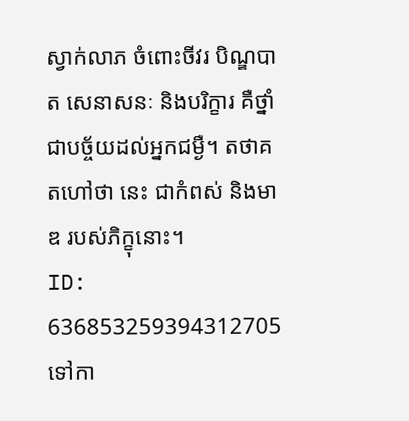ស្វាក់លាភ ចំពោះចីវរ បិណ្ឌបាត សេនាសនៈ និងបរិក្ខារ គឺថ្នាំ ជាបច្ច័យដល់អ្នកជម្ងឺ។ តថាគតហៅថា នេះ ជាកំពស់ និងមាឌ របស់ភិក្ខុនោះ។
ID: 636853259394312705
ទៅកា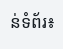ន់ទំព័រ៖